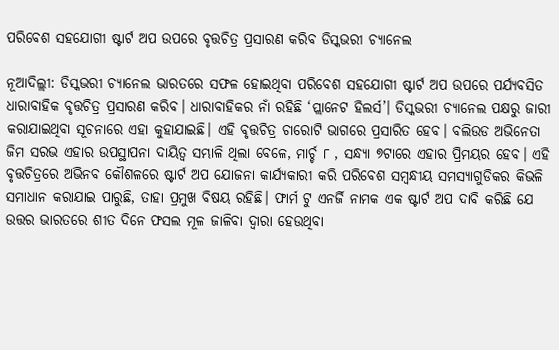ପରିବେଶ ସହଯୋଗୀ ଷ୍ଟାର୍ଟ ଅପ ଉପରେ ବୃତ୍ତଚିତ୍ର ପ୍ରସାରଣ କରିବ ଡିସ୍କଭରୀ ଚ୍ୟାନେଲ

ନୂଆଦିଲ୍ଲୀ: ଡିସ୍କଭରୀ ଚ୍ୟାନେଲ ଭାରତରେ ସଫଳ ହୋଇଥିବା ପରିବେଶ ସହଯୋଗୀ ଷ୍ଟାର୍ଟ ଅପ ଉପରେ ପର୍ଯ୍ୟବସିତ ଧାରାବାହିକ ବୃତ୍ତଚିତ୍ର ପ୍ରସାରଣ କରିବ। ଧାରାବାହିକର ନାଁ ରହିଛି ‘ପ୍ଲାନେଟ ହିଲର୍ସ’। ଡିସ୍କଭରୀ ଚ୍ୟାନେଲ ପକ୍ଷରୁ ଜାରୀ କରାଯାଇଥିବା ସୂଚନାରେ ଏହା କୁହାଯାଇଛି। ଏହି ବୃତ୍ତଚିତ୍ର ଚାରୋଟି ଭାଗରେ ପ୍ରସାରିତ ହେବ। ବଲିଉଡ ଅଭିନେତା ଜିମ ସରଭ ଏହାର ଉପସ୍ଥାପନା ଦାୟିତ୍ୱ ସମ୍ଭାଳି ଥିଲା ବେଳେ, ମାର୍ଚ୍ଚ ୮ , ସନ୍ଧ୍ୟା ୭ଟାରେ ଏହାର ପ୍ରିମୟର ହେବ। ଏହି ବୃତ୍ତଚିତ୍ରରେ ଅଭିନବ କୌଶଳରେ ଷ୍ଟାର୍ଟ ଅପ ଯୋଜନା କାର୍ଯ୍ୟକାରୀ କରି ପରିବେଶ ସମ୍ବନ୍ଧୀୟ ସମସ୍ୟାଗୁଡିକର କିଭଳି ସମାଧାନ କରାଯାଇ ପାରୁଛି, ତାହା ପ୍ରମୁଖ ବିଷୟ ରହିଛି। ଫାର୍ମ ଟୁ ଏନର୍ଜି ନାମକ ଏକ ଷ୍ଟାର୍ଟ ଅପ ଦାବି କରିଛି ଯେ ଉତ୍ତର ଭାରତରେ ଶୀତ ଦିନେ ଫସଲ ମୂଳ ଜାଳିବା ଦ୍ୱାରା ହେଉଥିବା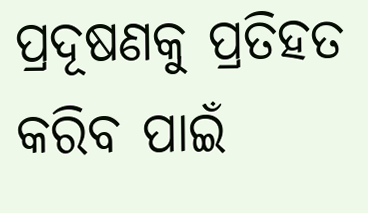ପ୍ରଦୂଷଣକୁ ପ୍ରତିହତ କରିବ ପାଇଁ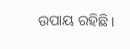ଉପାୟ ରହିଛି।